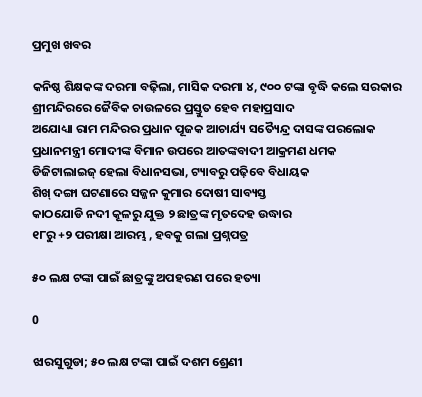ପ୍ରମୁଖ ଖବର

କନିଷ୍ଠ ଶିକ୍ଷକଙ୍କ ଦରମା ବଢ଼ିଲା, ମାସିକ ଦରମା ୪, ୯୦୦ ଟଙ୍କା ବୃଦ୍ଧି କଲେ ସରକାର
ଶ୍ରୀମନ୍ଦିରରେ ଜୈବିକ ଚାଉଳରେ ପ୍ରସ୍ତୁତ ହେବ ମହାପ୍ରସାଦ
ଅଯୋଧ୍ୟା ରାମ ମନ୍ଦିରର ପ୍ରଧାନ ପୂଜକ ଆଚାର୍ଯ୍ୟ ସତ୍ୟୈନ୍ଦ୍ର ଦାସଙ୍କ ପରଲୋକ
ପ୍ରଧାନମନ୍ତ୍ରୀ ମୋଦୀଙ୍କ ବିମାନ ଉପରେ ଆତଙ୍କବାଦୀ ଆକ୍ରମଣ ଧମକ
ଡିଜିଟାଲାଇଜ୍ ହେଲା ବିଧାନସଭା, ଟ୍ୟାବରୁ ପଢ଼ିବେ ବିଧାୟକ
ଶିଖ୍‌ ଦଙ୍ଗା ଘଟଣାରେ ସଜ୍ଜନ କୁମାର ଦୋଷୀ ସାବ୍ୟସ୍ତ
କାଠଯୋଡି ନଦୀ କୂଳରୁ ଯୁକ୍ତ ୨ ଛାତ୍ରଙ୍କ ମୃତଦେହ ଉଦ୍ଧାର
୧୮ରୁ +୨ ପରୀକ୍ଷା ଆରମ୍ଭ , ହବକୁ ଗଲା ପ୍ରଶ୍ନପତ୍ର

୫୦ ଲକ୍ଷ ଟଙ୍କା ପାଇଁ ଛାତ୍ରଙ୍କୁ ଅପହରଣ ପରେ ହତ୍ୟା

0

ଝାରସୁଗୁଡା; ୫୦ ଲକ୍ଷ ଟଙ୍କା ପାଇଁ ଦଶମ ଶ୍ରେଣୀ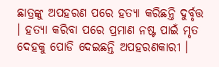ଛାତ୍ରଙ୍କୁ ଅପହରଣ ପରେ ହତ୍ୟା କରିଛନ୍ତି ଦୁର୍ବୃତ୍ତ । ହତ୍ୟା କରିବା ପରେ ପ୍ରମାଣ ନଷ୍ଟ ପାଇଁ ମୃତ ଦେହକୁ ପୋଡି ଦେଇଛନ୍ତି ଅପହରଣକାରୀ ।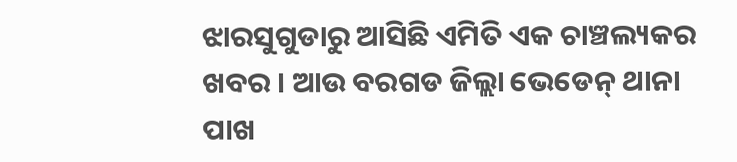ଝାରସୁଗୁଡାରୁ ଆସିଛି ଏମିତି ଏକ ଚାଞ୍ଚଲ୍ୟକର ଖବର । ଆଉ ବରଗଡ ଜିଲ୍ଲା ଭେଡେନ୍ ଥାନା ପାଖ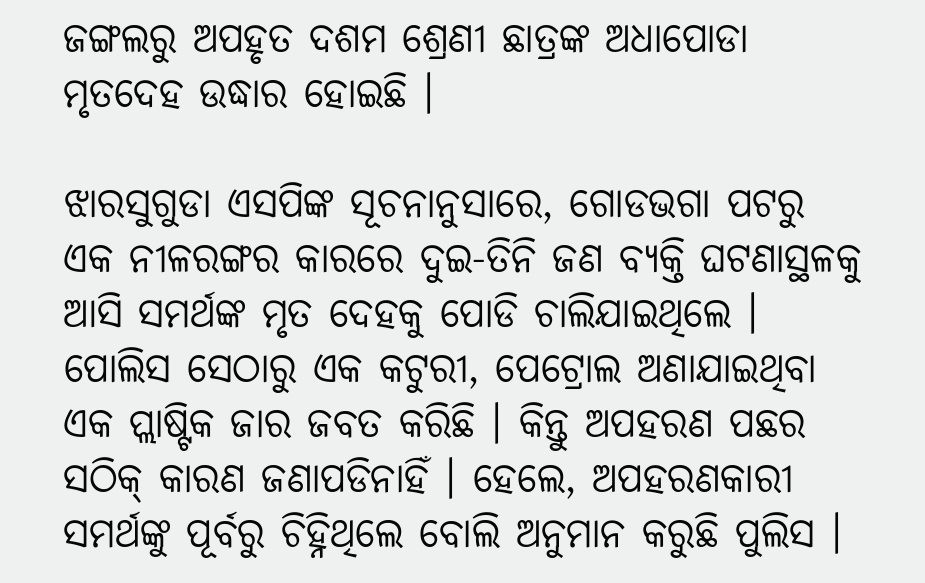ଜଙ୍ଗଲରୁ ଅପହୃତ ଦଶମ ଶ୍ରେଣୀ ଛାତ୍ରଙ୍କ ଅଧାପୋଡା ମୃତଦେହ ଉଦ୍ଧାର ହୋଇଛି ।

ଝାରସୁଗୁଡା ଏସପିଙ୍କ ସୂଚନାନୁସାରେ, ଗୋଡଭଗା ପଟରୁ ଏକ ନୀଳରଙ୍ଗର କାରରେ ଦୁଇ-ତିନି ଜଣ ବ୍ୟକ୍ତି ଘଟଣାସ୍ଥଳକୁ ଆସି ସମର୍ଥଙ୍କ ମୃତ ଦେହକୁ ପୋଡି ଚାଲିଯାଇଥିଲେ । ପୋଲିସ ସେଠାରୁ ଏକ କଟୁରୀ, ପେଟ୍ରୋଲ ଅଣାଯାଇଥିବା ଏକ ପ୍ଲାଷ୍ଟିକ ଜାର ଜବତ କରିଛି । କିନ୍ତୁ ଅପହରଣ ପଛର ସଠିକ୍ କାରଣ ଜଣାପଡିନାହିଁ । ହେଲେ, ଅପହରଣକାରୀ ସମର୍ଥଙ୍କୁ ପୂର୍ବରୁ ଚିହ୍ନିଥିଲେ ବୋଲି ଅନୁମାନ କରୁଛି ପୁଲିସ ।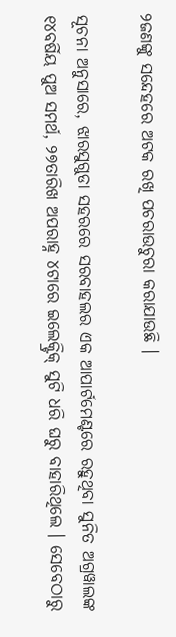୨ଜଣଙ୍କୁ ସନ୍ଦେହରେ ଅଟକ ରଖି ପଚରାଉଚୁରା କରାଯାଉଛି ।

ସୂଚନା ଅନୁସାରେ, ଝାରସୁଗୁଡା ସହରରେ ସରବାହଲର ଏକ ଆପାର୍ଟମେଣ୍ଟରେ ରହୁଥିବା ସୁନିତ ଅଗ୍ରୱାଲଙ୍କ ୧୪ବର୍ଷିୟ ପୁଅ ସମର୍ଥ, ୨୭ତାରିଖ ଅପରାହ୍ନ ୪ଟାରେ ଇଲେକ୍ଟ୍ରିକ୍ ସୁଟି ଧରି ଘରୁ ବାହାରିଥିଲେ । ସେବେଠାରୁ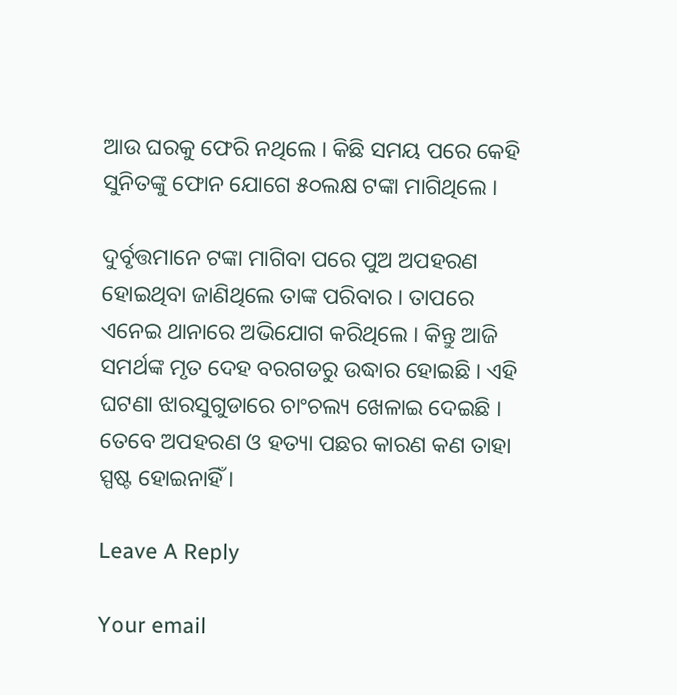ଆଉ ଘରକୁ ଫେରି ନଥିଲେ । କିଛି ସମୟ ପରେ କେହି ସୁନିତଙ୍କୁ ଫୋନ ଯୋଗେ ୫୦ଲକ୍ଷ ଟଙ୍କା ମାଗିଥିଲେ ।

ଦୁର୍ବୃତ୍ତମାନେ ଟଙ୍କା ମାଗିବା ପରେ ପୁଅ ଅପହରଣ ହୋଇଥିବା ଜାଣିଥିଲେ ତାଙ୍କ ପରିବାର । ତାପରେ ଏନେଇ ଥାନାରେ ଅଭିଯୋଗ କରିଥିଲେ । କିନ୍ତୁ ଆଜି ସମର୍ଥଙ୍କ ମୃତ ଦେହ ବରଗଡରୁ ଉଦ୍ଧାର ହୋଇଛି । ଏହି ଘଟଣା ଝାରସୁଗୁଡାରେ ଚାଂଚଲ୍ୟ ଖେଳାଇ ଦେଇଛି । ତେବେ ଅପହରଣ ଓ ହତ୍ୟା ପଛର କାରଣ କଣ ତାହା ସ୍ପଷ୍ଟ ହୋଇନାହିଁ ।

Leave A Reply

Your email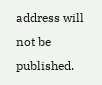address will not be published.